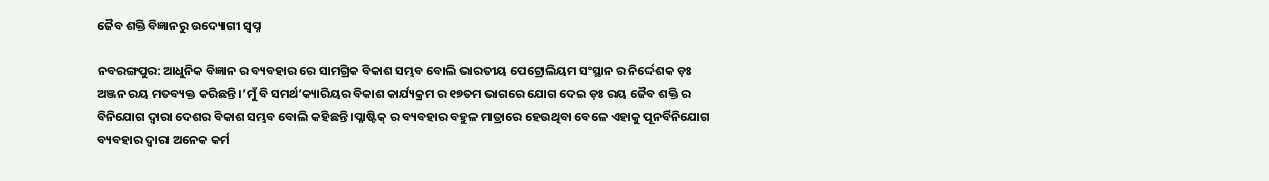ଜୈବ ଶକ୍ତି ବିଜ୍ଞାନରୁ ଉଦ୍ୟୋଗୀ ସ୍ଵପ୍ନ

ନବରଙ୍ଗପୁର: ଆଧୁନିକ ବିଜ୍ଞାନ ର ବ୍ୟବହାର ରେ ସାମଗ୍ରିକ ବିକାଶ ସମ୍ଭବ ବୋଲି ଭାରତୀୟ ପେଟ୍ରୋଲିୟମ ସଂସ୍ଥାନ ର ନିର୍ଦ୍ଦେଶକ ଡ଼ଃ ଅଞ୍ଜନ ରୟ ମତବ୍ୟକ୍ତ କରିଛନ୍ତି ।’ମୁଁ ବି ସମର୍ଥ’କ୍ୟାରିୟର ବିକାଶ କାର୍ଯ୍ୟକ୍ରମ ର ୧୭ତମ ଭାଗରେ ଯୋଗ ଦେଇ ଡ଼ଃ ରୟ ଜୈବ ଶକ୍ତି ର ବିନିଯୋଗ ଦ୍ଵାରା ଦେଶର ବିକାଶ ସମ୍ଭବ ବୋଲି କହିଛନ୍ତି ।ପ୍ଳାଷ୍ଟିକ୍ ର ବ୍ୟବହାର ବହୁଳ ମାତ୍ରାରେ ହେଉଥିବା ବେଳେ ଏହାକୁ ପୂନର୍ବିନିଯୋଗ ବ୍ୟବହାର ଦ୍ଵାରା ଅନେକ କର୍ମ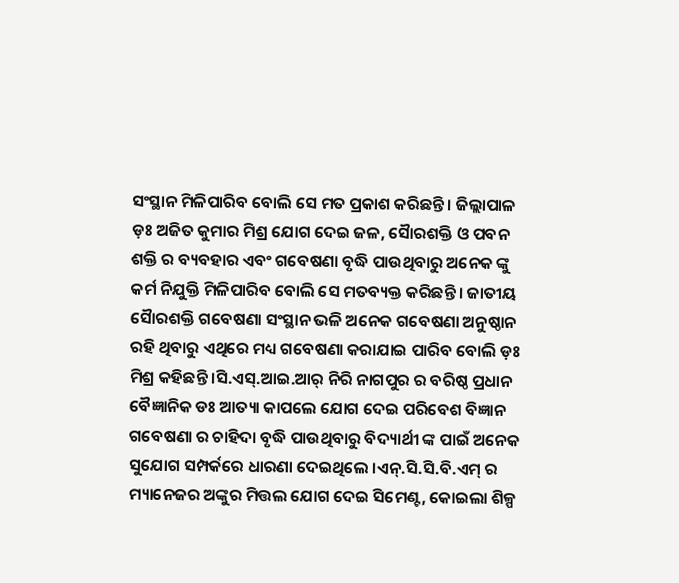ସଂସ୍ଥାନ ମିଳିପାରିବ ବୋଲି ସେ ମତ ପ୍ରକାଶ କରିଛନ୍ତି । ଜିଲ୍ଲାପାଳ ଡ଼ଃ ଅଜିତ କୁମାର ମିଶ୍ର ଯୋଗ ଦେଇ ଜଳ, ସୈାରଶକ୍ତି ଓ ପବନ ଶକ୍ତି ର ବ୍ୟବହାର ଏବଂ ଗବେଷଣା ବୃଦ୍ଧି ପାଉଥିବାରୁ ଅନେକ ଙ୍କୁ କର୍ମ ନିଯୁକ୍ତି ମିଳିପାରିବ ବୋଲି ସେ ମତବ୍ୟକ୍ତ କରିଛନ୍ତି । ଜାତୀୟ ସୈାରଶକ୍ତି ଗବେଷଣା ସଂସ୍ଥାନ ଭଳି ଅନେକ ଗବେଷଣା ଅନୁଷ୍ଠାନ ରହି ଥିବାରୁ ଏଥିରେ ମଧ୍ୟ ଗବେଷଣା କରାଯାଇ ପାରିବ ବୋଲି ଡ଼ଃ ମିଶ୍ର କହିଛନ୍ତି ।ସି.ଏସ୍.ଆଇ.ଆର୍ ନିରି ନାଗପୁର ର ବରିଷ୍ଠ ପ୍ରଧାନ ବୈଜ୍ଞାନିକ ଡଃ ଆତ୍ୟା କାପଲେ ଯୋଗ ଦେଇ ପରିବେଶ ବିଜ୍ଞାନ ଗବେଷଣା ର ଚାହିଦା ବୃଦ୍ଧି ପାଉଥିବାରୁ ବିଦ୍ୟାର୍ଥୀ ଙ୍କ ପାଇଁ ଅନେକ ସୁଯୋଗ ସମ୍ପର୍କରେ ଧାରଣା ଦେଇଥିଲେ ।ଏନ୍.ସି.ସି.ବି.ଏମ୍ ର ମ୍ୟାନେଜର ଅଙ୍କୁର ମିତ୍ତଲ ଯୋଗ ଦେଇ ସିମେଣ୍ଟ, କୋଇଲା ଶିଳ୍ପ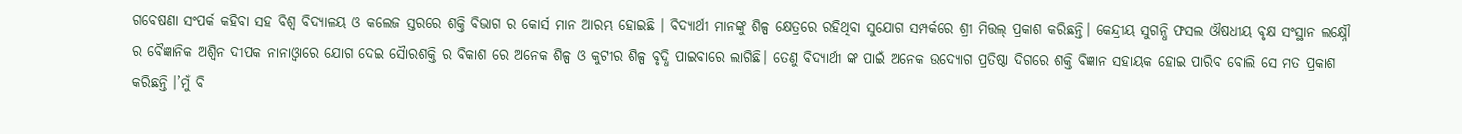ଗବେଷଣା ସଂପର୍କ କହିବା ସହ ବିଶ୍ଵ ବିଦ୍ୟାଳୟ ଓ କଲେଜ ସ୍ତରରେ ଶକ୍ତି ବିଭାଗ ର କୋର୍ସ ମାନ ଆରମ୍ଭ ହୋଇଛି । ବିଦ୍ୟାର୍ଥୀ ମାନଙ୍କୁ ଶିଳ୍ପ କ୍ଷେତ୍ରରେ ରହିଥିବା ସୁଯୋଗ ସମ୍ପର୍କରେ ଶ୍ରୀ ମିତ୍ତଲ୍ ପ୍ରକାଶ କରିଛନ୍ତି। କେନ୍ଦ୍ରୀୟ ସୁଗନ୍ଧି ଫସଲ ଔଷଧୀୟ ବୃକ୍ଷ ସଂସ୍ଥାନ ଲକ୍ଷ୍ନୌ ର ବୈଜ୍ଞାନିକ ଅଶ୍ବିନ ଦୀପକ ନାନାଓ୍ବାରେ ଯୋଗ ଦେଇ ସୈାରଶକ୍ତି ର ବିକାଶ ରେ ଅନେକ ଶିଳ୍ପ ଓ କୁଟୀର ଶିଳ୍ପ ବୃଦ୍ଧି ପାଇବାରେ ଲାଗିଛି। ତେଣୁ ବିଦ୍ୟାର୍ଥୀ ଙ୍କ ପାଇଁ ଅନେକ ଉଦ୍ୟୋଗ ପ୍ରତିଷ୍ଠା ଦିଗରେ ଶକ୍ତି ବିଜ୍ଞାନ ସହାୟକ ହୋଇ ପାରିବ ବୋଲି ସେ ମତ ପ୍ରକାଶ କରିଛନ୍ତି ।’ମୁଁ ବି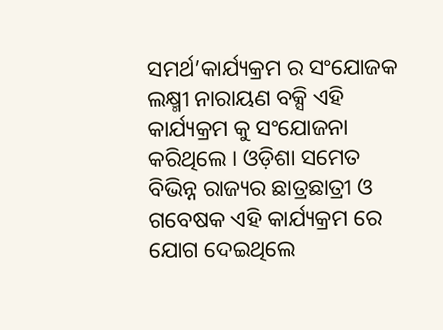ସମର୍ଥ’କାର୍ଯ୍ୟକ୍ରମ ର ସଂଯୋଜକ ଲକ୍ଷ୍ମୀ ନାରାୟଣ ବକ୍ସି ଏହି କାର୍ଯ୍ୟକ୍ରମ କୁ ସଂଯୋଜନା କରିଥିଲେ । ଓଡ଼ିଶା ସମେତ ବିଭିନ୍ନ ରାଜ୍ୟର ଛାତ୍ରଛାତ୍ରୀ ଓ ଗବେଷକ ଏହି କାର୍ଯ୍ୟକ୍ରମ ରେ ଯୋଗ ଦେଇଥିଲେ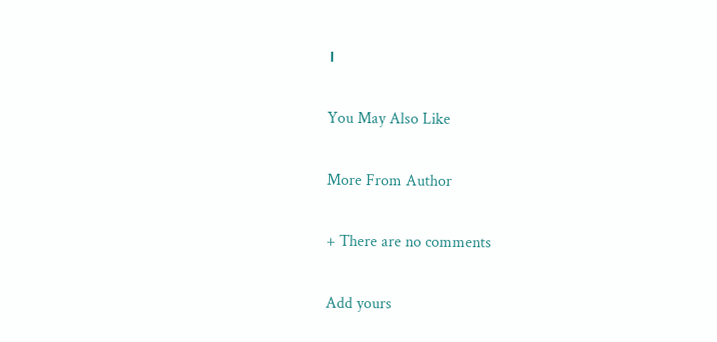।

You May Also Like

More From Author

+ There are no comments

Add yours